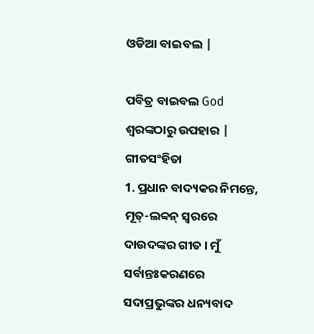ଓଡିଆ ବାଇବଲ |

ପବିତ୍ର ବାଇବଲ God ଶ୍ବରଙ୍କଠାରୁ ଉପହାର |
ଗୀତସଂହିତା
1. ପ୍ରଧାନ ବାଦ୍ୟକର ନିମନ୍ତେ, ମୂତ୍-ଲବ୍ବନ୍ ସ୍ଵରରେ ଦାଉଦଙ୍କର ଗୀତ । ମୁଁ ସର୍ବାନ୍ତଃକରଣରେ ସଦାପ୍ରଭୁଙ୍କର ଧନ୍ୟବାଦ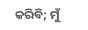କରିବି; ମୁଁ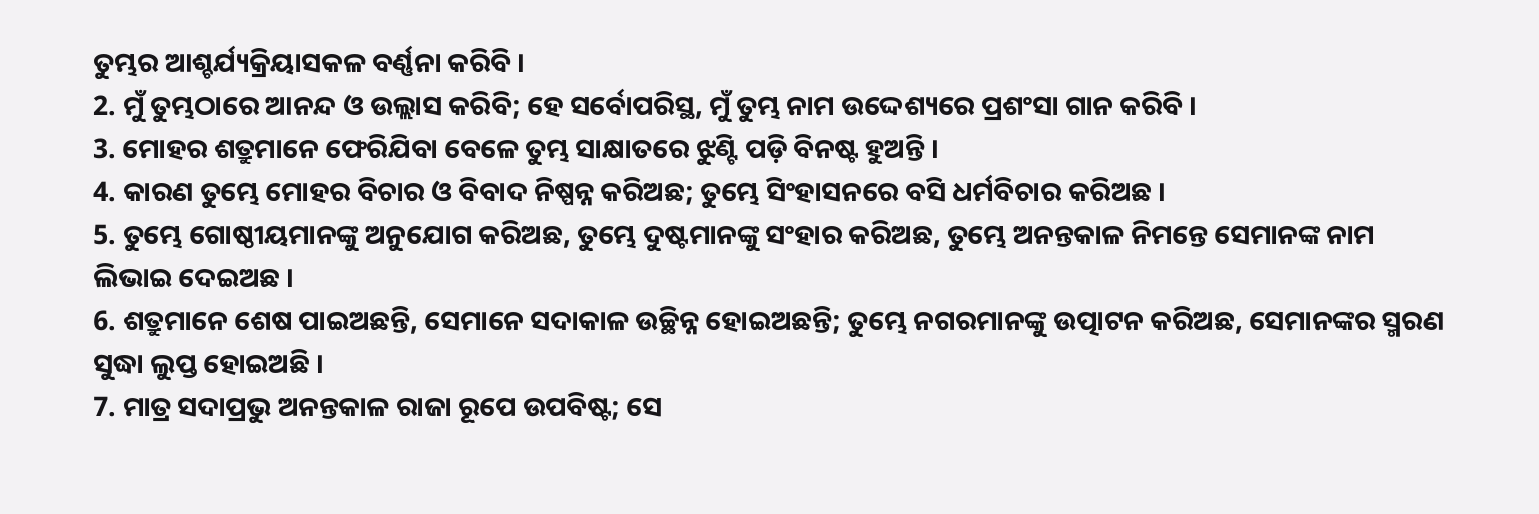ତୁମ୍ଭର ଆଶ୍ଚର୍ଯ୍ୟକ୍ରିୟାସକଳ ବର୍ଣ୍ଣନା କରିବି ।
2. ମୁଁ ତୁମ୍ଭଠାରେ ଆନନ୍ଦ ଓ ଉଲ୍ଲାସ କରିବି; ହେ ସର୍ବୋପରିସ୍ଥ, ମୁଁ ତୁମ୍ଭ ନାମ ଉଦ୍ଦେଶ୍ୟରେ ପ୍ରଶଂସା ଗାନ କରିବି ।
3. ମୋହର ଶତ୍ରୁମାନେ ଫେରିଯିବା ବେଳେ ତୁମ୍ଭ ସାକ୍ଷାତରେ ଝୁଣ୍ଟି ପଡ଼ି ବିନଷ୍ଟ ହୁଅନ୍ତି ।
4. କାରଣ ତୁମ୍ଭେ ମୋହର ବିଚାର ଓ ବିବାଦ ନିଷ୍ପନ୍ନ କରିଅଛ; ତୁମ୍ଭେ ସିଂହାସନରେ ବସି ଧର୍ମବିଚାର କରିଅଛ ।
5. ତୁମ୍ଭେ ଗୋଷ୍ଠୀୟମାନଙ୍କୁ ଅନୁଯୋଗ କରିଅଛ, ତୁମ୍ଭେ ଦୁଷ୍ଟମାନଙ୍କୁ ସଂହାର କରିଅଛ, ତୁମ୍ଭେ ଅନନ୍ତକାଳ ନିମନ୍ତେ ସେମାନଙ୍କ ନାମ ଲିଭାଇ ଦେଇଅଛ ।
6. ଶତ୍ରୁମାନେ ଶେଷ ପାଇଅଛନ୍ତି, ସେମାନେ ସଦାକାଳ ଉଚ୍ଛିନ୍ନ ହୋଇଅଛନ୍ତି; ତୁମ୍ଭେ ନଗରମାନଙ୍କୁ ଉତ୍ପାଟନ କରିଅଛ, ସେମାନଙ୍କର ସ୍ମରଣ ସୁଦ୍ଧା ଲୁପ୍ତ ହୋଇଅଛି ।
7. ମାତ୍ର ସଦାପ୍ରଭୁ ଅନନ୍ତକାଳ ରାଜା ରୂପେ ଉପବିଷ୍ଟ; ସେ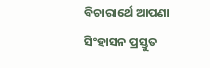ବିଚାରାର୍ଥେ ଆପଣା ସିଂହାସନ ପ୍ରସ୍ତୁତ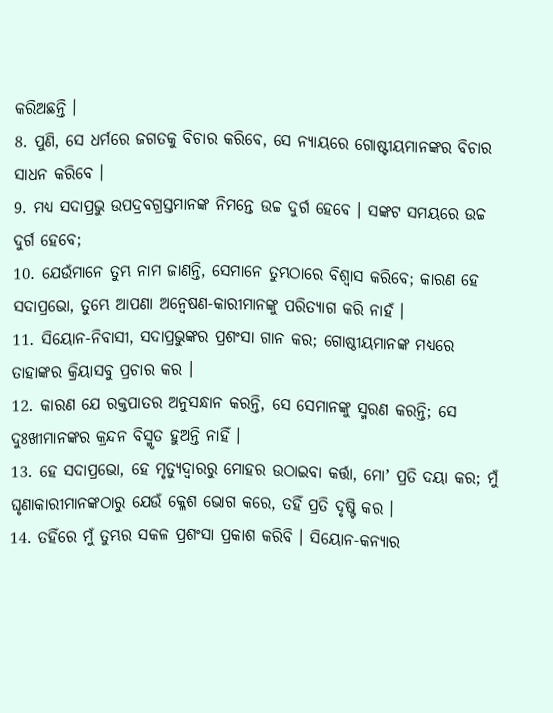କରିଅଛନ୍ତି ।
8. ପୁଣି, ସେ ଧର୍ମରେ ଜଗତକୁ ବିଚାର କରିବେ, ସେ ନ୍ୟାୟରେ ଗୋଷ୍ଟୀୟମାନଙ୍କର ବିଚାର ସାଧନ କରିବେ ।
9. ମଧ୍ୟ ସଦାପ୍ରଭୁ ଉପଦ୍ରବଗ୍ରସ୍ତମାନଙ୍କ ନିମନ୍ତେ ଉଚ୍ଚ ଦୁର୍ଗ ହେବେ । ସଙ୍କଟ ସମୟରେ ଉଚ୍ଚ ଦୁର୍ଗ ହେବେ;
10. ଯେଉଁମାନେ ତୁମ୍ଭ ନାମ ଜାଣନ୍ତି, ସେମାନେ ତୁମ୍ଭଠାରେ ବିଶ୍ଵାସ କରିବେ; କାରଣ ହେ ସଦାପ୍ରଭୋ, ତୁମ୍ଭେ ଆପଣା ଅନ୍ଵେଷଣ-କାରୀମାନଙ୍କୁ ପରିତ୍ୟାଗ କରି ନାହଁ ।
11. ସିୟୋନ-ନିବାସୀ, ସଦାପ୍ରଭୁଙ୍କର ପ୍ରଶଂସା ଗାନ କର; ଗୋଷ୍ଠୀୟମାନଙ୍କ ମଧ୍ୟରେ ତାହାଙ୍କର କ୍ରିୟାସବୁ ପ୍ରଚାର କର ।
12. କାରଣ ଯେ ରକ୍ତପାତର ଅନୁସନ୍ଧାନ କରନ୍ତି, ସେ ସେମାନଙ୍କୁ ସ୍ମରଣ କରନ୍ତି; ସେ ଦୁଃଖୀମାନଙ୍କର କ୍ରନ୍ଦନ ବିସ୍ମୃତ ହୁଅନ୍ତି ନାହିଁ ।
13. ହେ ସଦାପ୍ରଭୋ, ହେ ମୃତ୍ୟୁଦ୍ଵାରରୁ ମୋହର ଉଠାଇବା କର୍ତ୍ତା, ମୋʼ ପ୍ରତି ଦୟା କର; ମୁଁ ଘୃଣାକାରୀମାନଙ୍କଠାରୁ ଯେଉଁ କ୍ଳେଶ ଭୋଗ କରେ, ତହିଁ ପ୍ରତି ଦୃଷ୍ଟି କର ।
14. ତହିଁରେ ମୁଁ ତୁମ୍ଭର ସକଳ ପ୍ରଶଂସା ପ୍ରକାଶ କରିବି । ସିୟୋନ-କନ୍ୟାର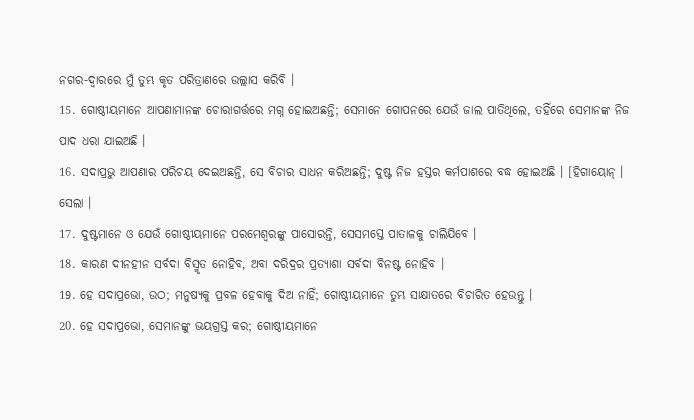ନଗର-ଦ୍ଵାରରେ ମୁଁ ତୁମ୍ଭ କୃତ ପରିତ୍ରାଣରେ ଉଲ୍ଲାସ କରିବି ।
15. ଗୋଷ୍ଠୀୟମାନେ ଆପଣାମାନଙ୍କ ଚୋରାଗର୍ତ୍ତରେ ମଗ୍ନ ହୋଇଅଛନ୍ତି; ସେମାନେ ଗୋପନରେ ଯେଉଁ ଜାଲ ପାତିଥିଲେ, ତହିଁରେ ସେମାନଙ୍କ ନିଜ ପାଦ ଧରା ଯାଇଅଛି ।
16. ସଦାପ୍ରଭୁ ଆପଣାର ପରିଚୟ ଦେଇଅଛନ୍ତି, ସେ ବିଚାର ସାଧନ କରିଅଛନ୍ତି; ଦୁଷ୍ଟ ନିଜ ହସ୍ତର କର୍ମପାଶରେ ବଦ୍ଧ ହୋଇଅଛି । [ହିଗାୟୋନ୍ । ସେଲା ।
17. ଦୁଷ୍ଟମାନେ ଓ ଯେଉଁ ଗୋଷ୍ଠୀୟମାନେ ପରମେଶ୍ଵରଙ୍କୁ ପାସୋରନ୍ତି, ସେସମସ୍ତେ ପାତାଳକୁ ଚାଲିଯିବେ ।
18. କାରଣ ଦୀନହୀନ ସର୍ବଦା ବିସ୍ମୃତ ନୋହିବ, ଅବା ଦରିଦ୍ରର ପ୍ରତ୍ୟାଶା ସର୍ବଦା ବିନଷ୍ଟ ନୋହିବ ।
19. ହେ ସଦାପ୍ରଭୋ, ଉଠ; ମନୁଷ୍ୟକୁ ପ୍ରବଳ ହେବାକୁ ଦିଅ ନାହିଁ; ଗୋଷ୍ଠୀୟମାନେ ତୁମ୍ଭ ସାକ୍ଷାତରେ ବିଚାରିତ ହେଉନ୍ତୁ ।
20. ହେ ସଦାପ୍ରଭୋ, ସେମାନଙ୍କୁ ଭୟଗ୍ରସ୍ତ କର; ଗୋଷ୍ଠୀୟମାନେ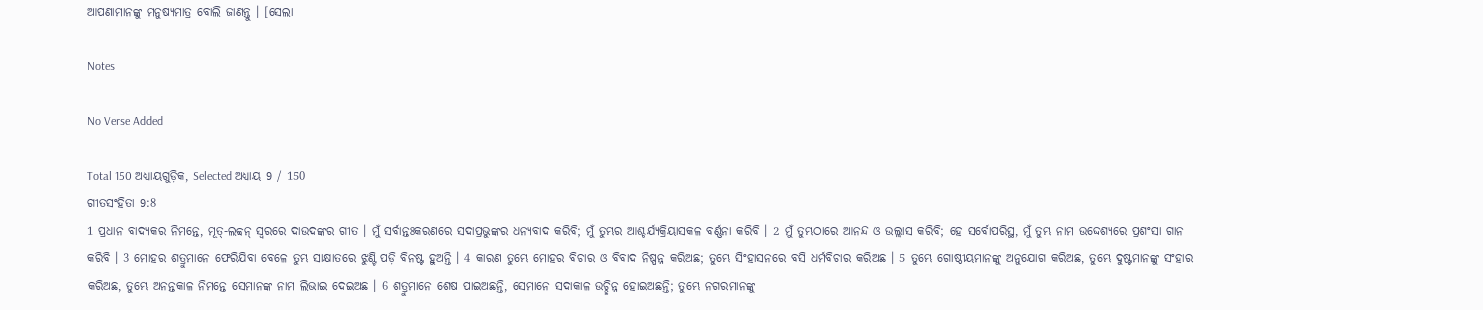ଆପଣାମାନଙ୍କୁ ମନୁଷ୍ୟମାତ୍ର ବୋଲି ଜାଣନ୍ତୁ । [ସେଲା

Notes

No Verse Added

Total 150 ଅଧ୍ୟାୟଗୁଡ଼ିକ, Selected ଅଧ୍ୟାୟ 9 / 150
ଗୀତସଂହିତା 9:8
1 ପ୍ରଧାନ ବାଦ୍ୟକର ନିମନ୍ତେ, ମୂତ୍-ଲବ୍ବନ୍ ସ୍ଵରରେ ଦାଉଦଙ୍କର ଗୀତ । ମୁଁ ସର୍ବାନ୍ତଃକରଣରେ ସଦାପ୍ରଭୁଙ୍କର ଧନ୍ୟବାଦ କରିବି; ମୁଁ ତୁମ୍ଭର ଆଶ୍ଚର୍ଯ୍ୟକ୍ରିୟାସକଳ ବର୍ଣ୍ଣନା କରିବି । 2 ମୁଁ ତୁମ୍ଭଠାରେ ଆନନ୍ଦ ଓ ଉଲ୍ଲାସ କରିବି; ହେ ସର୍ବୋପରିସ୍ଥ, ମୁଁ ତୁମ୍ଭ ନାମ ଉଦ୍ଦେଶ୍ୟରେ ପ୍ରଶଂସା ଗାନ କରିବି । 3 ମୋହର ଶତ୍ରୁମାନେ ଫେରିଯିବା ବେଳେ ତୁମ୍ଭ ସାକ୍ଷାତରେ ଝୁଣ୍ଟି ପଡ଼ି ବିନଷ୍ଟ ହୁଅନ୍ତି । 4 କାରଣ ତୁମ୍ଭେ ମୋହର ବିଚାର ଓ ବିବାଦ ନିଷ୍ପନ୍ନ କରିଅଛ; ତୁମ୍ଭେ ସିଂହାସନରେ ବସି ଧର୍ମବିଚାର କରିଅଛ । 5 ତୁମ୍ଭେ ଗୋଷ୍ଠୀୟମାନଙ୍କୁ ଅନୁଯୋଗ କରିଅଛ, ତୁମ୍ଭେ ଦୁଷ୍ଟମାନଙ୍କୁ ସଂହାର କରିଅଛ, ତୁମ୍ଭେ ଅନନ୍ତକାଳ ନିମନ୍ତେ ସେମାନଙ୍କ ନାମ ଲିଭାଇ ଦେଇଅଛ । 6 ଶତ୍ରୁମାନେ ଶେଷ ପାଇଅଛନ୍ତି, ସେମାନେ ସଦାକାଳ ଉଚ୍ଛିନ୍ନ ହୋଇଅଛନ୍ତି; ତୁମ୍ଭେ ନଗରମାନଙ୍କୁ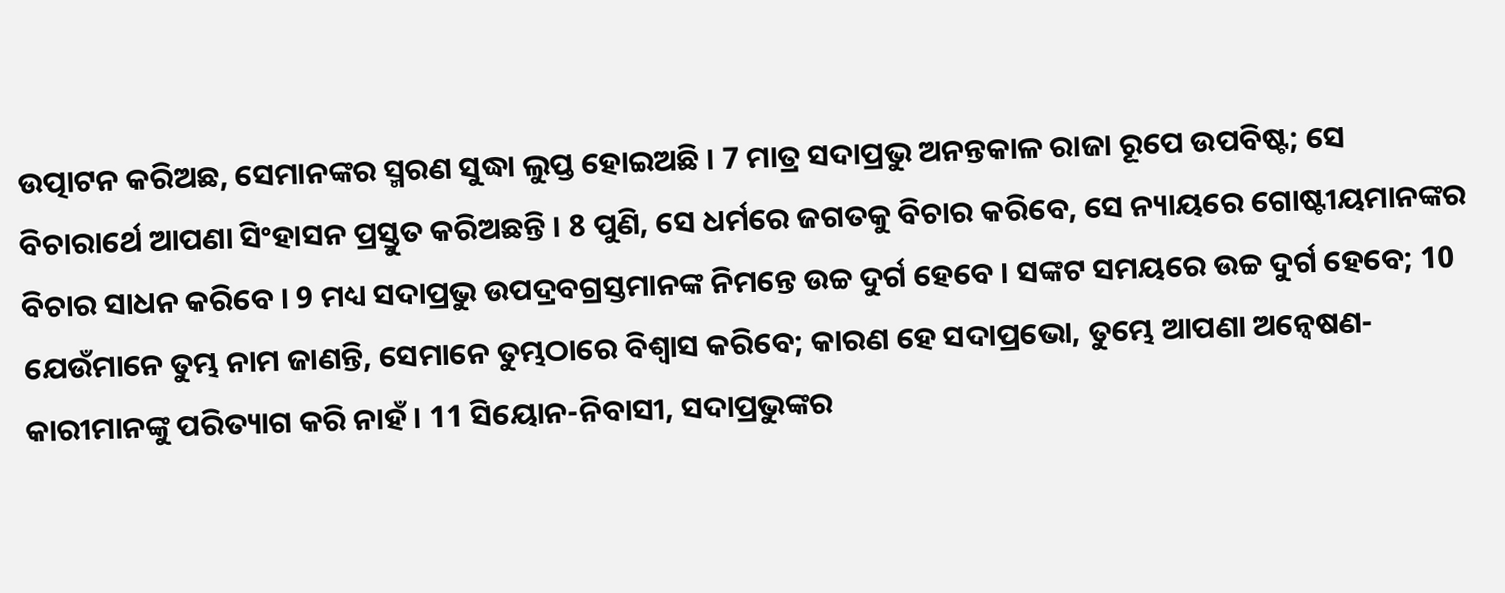ଉତ୍ପାଟନ କରିଅଛ, ସେମାନଙ୍କର ସ୍ମରଣ ସୁଦ୍ଧା ଲୁପ୍ତ ହୋଇଅଛି । 7 ମାତ୍ର ସଦାପ୍ରଭୁ ଅନନ୍ତକାଳ ରାଜା ରୂପେ ଉପବିଷ୍ଟ; ସେ ବିଚାରାର୍ଥେ ଆପଣା ସିଂହାସନ ପ୍ରସ୍ତୁତ କରିଅଛନ୍ତି । 8 ପୁଣି, ସେ ଧର୍ମରେ ଜଗତକୁ ବିଚାର କରିବେ, ସେ ନ୍ୟାୟରେ ଗୋଷ୍ଟୀୟମାନଙ୍କର ବିଚାର ସାଧନ କରିବେ । 9 ମଧ୍ୟ ସଦାପ୍ରଭୁ ଉପଦ୍ରବଗ୍ରସ୍ତମାନଙ୍କ ନିମନ୍ତେ ଉଚ୍ଚ ଦୁର୍ଗ ହେବେ । ସଙ୍କଟ ସମୟରେ ଉଚ୍ଚ ଦୁର୍ଗ ହେବେ; 10 ଯେଉଁମାନେ ତୁମ୍ଭ ନାମ ଜାଣନ୍ତି, ସେମାନେ ତୁମ୍ଭଠାରେ ବିଶ୍ଵାସ କରିବେ; କାରଣ ହେ ସଦାପ୍ରଭୋ, ତୁମ୍ଭେ ଆପଣା ଅନ୍ଵେଷଣ-କାରୀମାନଙ୍କୁ ପରିତ୍ୟାଗ କରି ନାହଁ । 11 ସିୟୋନ-ନିବାସୀ, ସଦାପ୍ରଭୁଙ୍କର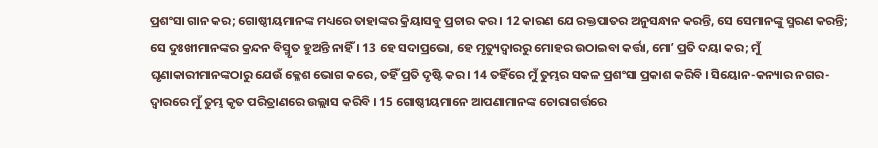ପ୍ରଶଂସା ଗାନ କର; ଗୋଷ୍ଠୀୟମାନଙ୍କ ମଧ୍ୟରେ ତାହାଙ୍କର କ୍ରିୟାସବୁ ପ୍ରଚାର କର । 12 କାରଣ ଯେ ରକ୍ତପାତର ଅନୁସନ୍ଧାନ କରନ୍ତି, ସେ ସେମାନଙ୍କୁ ସ୍ମରଣ କରନ୍ତି; ସେ ଦୁଃଖୀମାନଙ୍କର କ୍ରନ୍ଦନ ବିସ୍ମୃତ ହୁଅନ୍ତି ନାହିଁ । 13 ହେ ସଦାପ୍ରଭୋ, ହେ ମୃତ୍ୟୁଦ୍ଵାରରୁ ମୋହର ଉଠାଇବା କର୍ତ୍ତା, ମୋʼ ପ୍ରତି ଦୟା କର; ମୁଁ ଘୃଣାକାରୀମାନଙ୍କଠାରୁ ଯେଉଁ କ୍ଳେଶ ଭୋଗ କରେ, ତହିଁ ପ୍ରତି ଦୃଷ୍ଟି କର । 14 ତହିଁରେ ମୁଁ ତୁମ୍ଭର ସକଳ ପ୍ରଶଂସା ପ୍ରକାଶ କରିବି । ସିୟୋନ-କନ୍ୟାର ନଗର-ଦ୍ଵାରରେ ମୁଁ ତୁମ୍ଭ କୃତ ପରିତ୍ରାଣରେ ଉଲ୍ଲାସ କରିବି । 15 ଗୋଷ୍ଠୀୟମାନେ ଆପଣାମାନଙ୍କ ଚୋରାଗର୍ତ୍ତରେ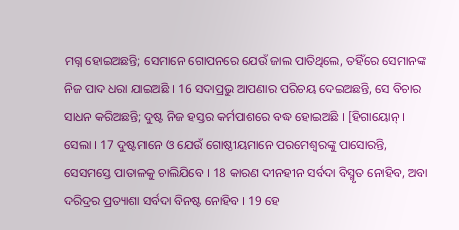ମଗ୍ନ ହୋଇଅଛନ୍ତି; ସେମାନେ ଗୋପନରେ ଯେଉଁ ଜାଲ ପାତିଥିଲେ, ତହିଁରେ ସେମାନଙ୍କ ନିଜ ପାଦ ଧରା ଯାଇଅଛି । 16 ସଦାପ୍ରଭୁ ଆପଣାର ପରିଚୟ ଦେଇଅଛନ୍ତି, ସେ ବିଚାର ସାଧନ କରିଅଛନ୍ତି; ଦୁଷ୍ଟ ନିଜ ହସ୍ତର କର୍ମପାଶରେ ବଦ୍ଧ ହୋଇଅଛି । [ହିଗାୟୋନ୍ । ସେଲା । 17 ଦୁଷ୍ଟମାନେ ଓ ଯେଉଁ ଗୋଷ୍ଠୀୟମାନେ ପରମେଶ୍ଵରଙ୍କୁ ପାସୋରନ୍ତି, ସେସମସ୍ତେ ପାତାଳକୁ ଚାଲିଯିବେ । 18 କାରଣ ଦୀନହୀନ ସର୍ବଦା ବିସ୍ମୃତ ନୋହିବ, ଅବା ଦରିଦ୍ରର ପ୍ରତ୍ୟାଶା ସର୍ବଦା ବିନଷ୍ଟ ନୋହିବ । 19 ହେ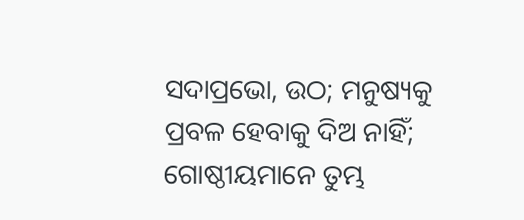ସଦାପ୍ରଭୋ, ଉଠ; ମନୁଷ୍ୟକୁ ପ୍ରବଳ ହେବାକୁ ଦିଅ ନାହିଁ; ଗୋଷ୍ଠୀୟମାନେ ତୁମ୍ଭ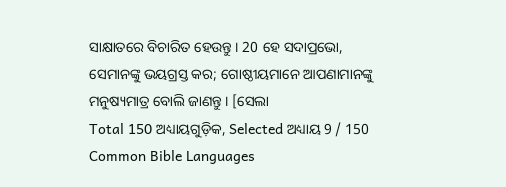ସାକ୍ଷାତରେ ବିଚାରିତ ହେଉନ୍ତୁ । 20 ହେ ସଦାପ୍ରଭୋ, ସେମାନଙ୍କୁ ଭୟଗ୍ରସ୍ତ କର; ଗୋଷ୍ଠୀୟମାନେ ଆପଣାମାନଙ୍କୁ ମନୁଷ୍ୟମାତ୍ର ବୋଲି ଜାଣନ୍ତୁ । [ସେଲା
Total 150 ଅଧ୍ୟାୟଗୁଡ଼ିକ, Selected ଅଧ୍ୟାୟ 9 / 150
Common Bible Languages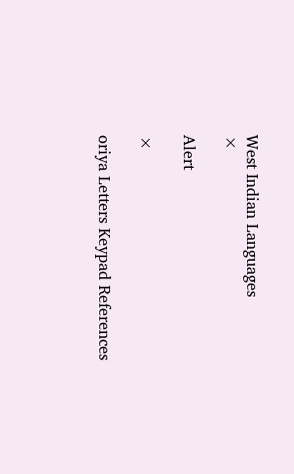West Indian Languages
×

Alert

×

oriya Letters Keypad References